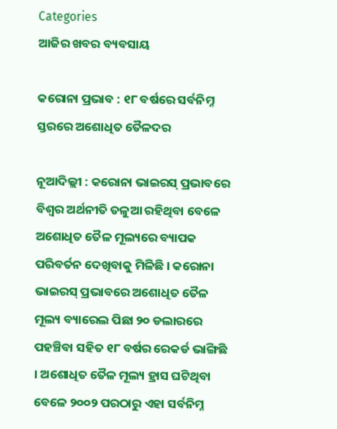Categories
ଆଜିର ଖବର ବ୍ୟବସାୟ

କରୋନା ପ୍ରଭାବ : ୧୮ ବର୍ଷରେ ସର୍ବନିମ୍ନ ସ୍ତରରେ ଅଶୋଧିତ ତୈଳଦର

ନୂଆଦିଲ୍ଲୀ : କରୋନା ଭାଇରସ୍‌ ପ୍ରଭାବରେ ବିଶ୍ବର ଅର୍ଥନୀତି ତଳୁଆ ରହିଥିବା ବେଳେ ଅଶୋଧିତ ତୈଳ ମୂଲ୍ୟରେ ବ୍ୟାପକ ପରିବର୍ତନ ଦେଖିବାକୁ ମିଳିଛି । କରୋନା ଭାଇରସ୍ ପ୍ରଭାବରେ ଅଶୋଧିତ ତୈଳ ମୂଲ୍ୟ ବ୍ୟାରେଲ ପିଛା ୨୦ ଡଲାରରେ ପହଞ୍ଚିବା ସହିତ ୧୮ ବର୍ଷର ରେକର୍ଡ ଭାଙ୍ଗିଛି । ଅଶୋଧିତ ତୈଳ ମୂଲ୍ୟ ହ୍ରାସ ଘଟିଥିବା ବେଳେ ୨୦୦୨ ପରଠାରୁ ଏହା ସର୍ବନିମ୍ନ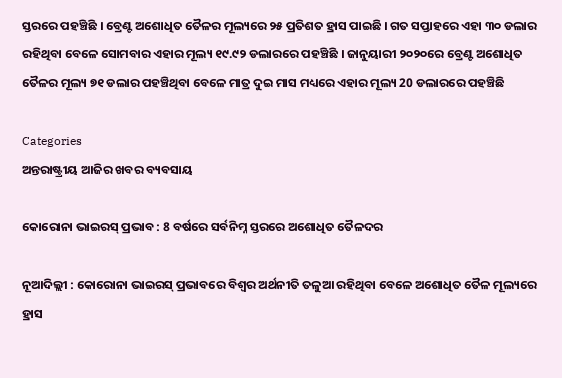ସ୍ତରରେ ପହଞ୍ଚିଛି । ବ୍ରେଣ୍ଟ ଅଶୋଧିତ ତୈଳର ମୂଲ୍ୟରେ ୨୫ ପ୍ରତିଶତ ହ୍ରାସ ପାଇଛି । ଗତ ସପ୍ତାହରେ ଏହା ୩୦ ଡଲାର ରହିଥିବା ବେଳେ ସୋମବାର ଏହାର ମୂଲ୍ୟ ୧୯.୯୨ ଡଲାରରେ ପହଞ୍ଚିଛି । ଜାନୁୟାରୀ ୨୦୨୦ରେ ବ୍ରେଣ୍ଟ ଅଶୋଧିତ ତୈଳର ମୂଲ୍ୟ ୭୧ ଡଲାର ପହଞ୍ଚିଥିବା ବେଳେ ମାତ୍ର ଦୁଇ ମାସ ମଧ୍ୟରେ ଏହାର ମୂଲ୍ୟ 20 ଡଲାରରେ ପହଞ୍ଚିଛି

Categories
ଅନ୍ତରାଷ୍ଟ୍ରୀୟ ଆଜିର ଖବର ବ୍ୟବସାୟ

କୋରୋନା ଭାଇରସ୍‌ ପ୍ରଭାବ : 8 ବର୍ଷରେ ସର୍ବନିମ୍ନ ସ୍ତରରେ ଅଶୋଧିତ ତୈଳଦର

ନୂଆଦିଲ୍ଲୀ : କୋରୋନା ଭାଇରସ୍‌ ପ୍ରଭାବରେ ବିଶ୍ବର ଅର୍ଥନୀତି ତଳୁଆ ରହିଥିବା ବେଳେ ଅଶୋଧିତ ତୈଳ ମୂଲ୍ୟରେ ହ୍ରାସ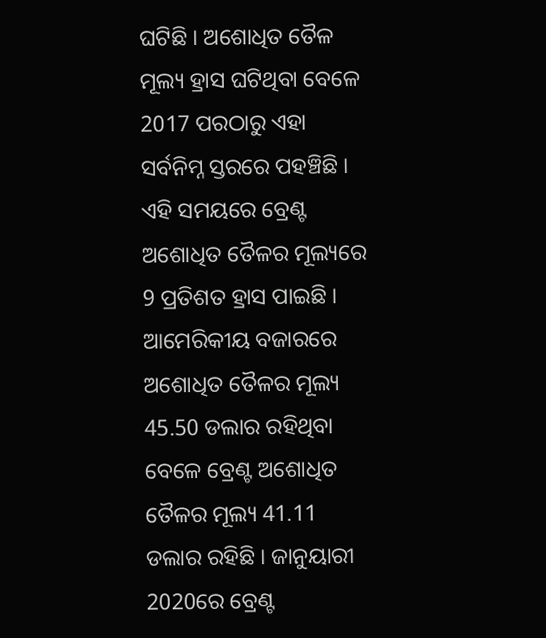ଘଟିଛି । ଅଶୋଧିତ ତୈଳ ମୂଲ୍ୟ ହ୍ରାସ ଘଟିଥିବା ବେଳେ 2017 ପରଠାରୁ ଏହା ସର୍ବନିମ୍ନ ସ୍ତରରେ ପହଞ୍ଚିଛି । ଏହି ସମୟରେ ବ୍ରେଣ୍ଟ ଅଶୋଧିତ ତୈଳର ମୂଲ୍ୟରେ 9 ପ୍ରତିଶତ ହ୍ରାସ ପାଇଛି । ଆମେରିକୀୟ ବଜାରରେ ଅଶୋଧିତ ତୈଳର ମୂଲ୍ୟ 45.50 ଡଲାର ରହିଥିବା ବେଳେ ବ୍ରେଣ୍ଟ ଅଶୋଧିତ ତୈଳର ମୂଲ୍ୟ 41.11 ଡଲାର ରହିଛି । ଜାନୁୟାରୀ 2020ରେ ବ୍ରେଣ୍ଟ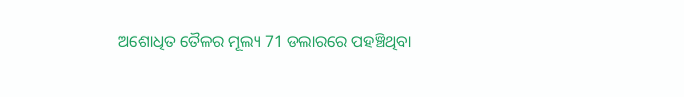ଅଶୋଧିତ ତୈଳର ମୂଲ୍ୟ 71 ଡଲାରରେ ପହଞ୍ଚିଥିବା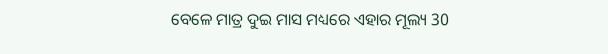ବେଳେ ମାତ୍ର ଦୁଇ ମାସ ମଧ୍ୟରେ ଏହାର ମୂଲ୍ୟ 30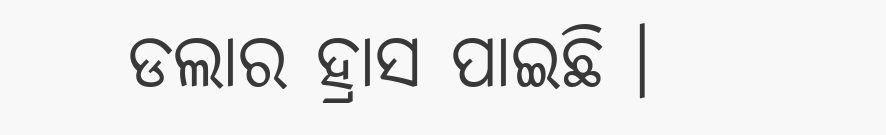ଡଲାର ହ୍ରାସ ପାଇଛି ।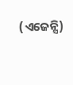(ଏଜେନ୍ସି)